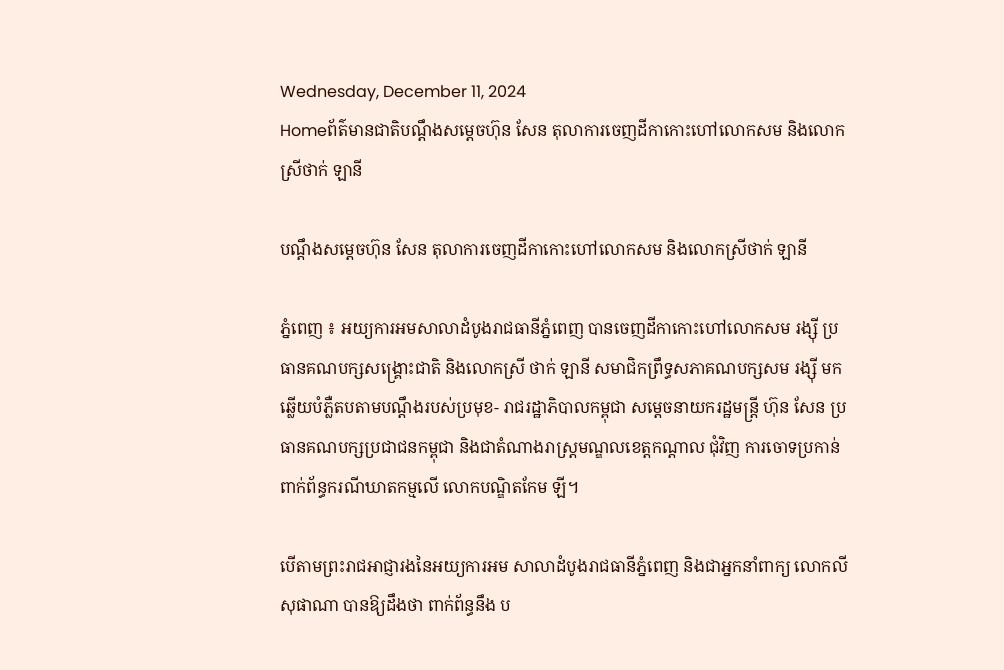Wednesday, December 11, 2024
Homeព័ត៌មានជាតិបណ្តឹងសម្តេចហ៊ុន សែន តុលាការចេញដីកាកោះហៅលោកសម និងលោកស្រីថាក់ ឡានី

បណ្តឹងសម្តេចហ៊ុន សែន តុលាការចេញដីកាកោះហៅលោកសម និងលោកស្រីថាក់ ឡានី

ភ្នំពេញ ៖ អយ្យការអមសាលាដំបូងរាជធានីភ្នំពេញ បានចេញដីកាកោះហៅលោកសម រង្ស៊ី ប្រធានគណបក្សសង្គ្រោះជាតិ និងលោកស្រី ថាក់ ឡានី សមាជិកព្រឹទ្ធសភាគណបក្សសម រង្ស៊ី មកឆ្លើយបំភ្លឺតបតាមបណ្តឹងរបស់ប្រមុខ- រាជរដ្ឋាភិបាលកម្ពុជា សម្តេចនាយករដ្ឋមន្ត្រី ហ៊ុន សែន ប្រធានគណបក្សប្រជាជនកម្ពុជា និងជាតំណាងរាស្ត្រមណ្ឌលខេត្តកណ្តាល ជុំវិញ ការចោទប្រកាន់ពាក់ព័ន្ធករណីឃាតកម្មលើ លោកបណ្ឌិតកែម ឡី។

បើតាមព្រះរាជអាជ្ញារងនៃអយ្យការអម សាលាដំបូងរាជធានីភ្នំពេញ និងជាអ្នកនាំពាក្យ លោកលី សុផាណា បានឱ្យដឹងថា ពាក់ព័ន្ធនឹង ប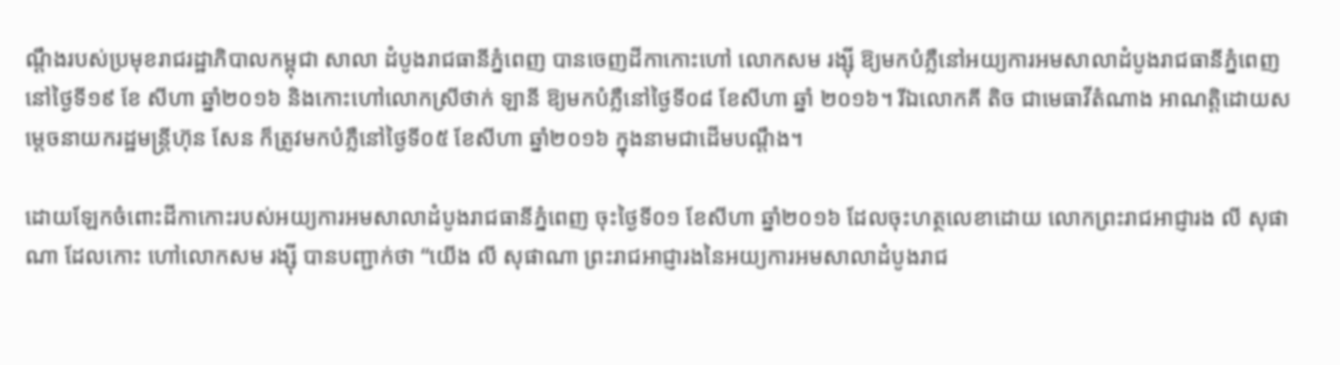ណ្តឹងរបស់ប្រមុខរាជរដ្ឋាភិបាលកម្ពុជា សាលា ដំបូងរាជធានីភ្នំពេញ បានចេញដីកាកោះហៅ លោកសម រង្ស៊ី ឱ្យមកបំភ្លឺនៅអយ្យការអមសាលាដំបូងរាជធានីភ្នំពេញ នៅថ្ងៃទី១៩ ខែ សីហា ឆ្នាំ២០១៦ និងកោះហៅលោកស្រីថាក់ ឡានី ឱ្យមកបំភ្លឺនៅថ្ងៃទី០៨ ខែសីហា ឆ្នាំ ២០១៦។ រីឯលោកគី តិច ជាមេធាវីតំណាង អាណត្តិដោយសម្តេចនាយករដ្ឋមន្ត្រីហ៊ុន សែន ក៏ត្រូវមកបំភ្លឺនៅថ្ងៃទី០៥ ខែសីហា ឆ្នាំ២០១៦ ក្នុងនាមជាដើមបណ្តឹង។

ដោយឡែកចំពោះដីកាកោះរបស់អយ្យការអមសាលាដំបូងរាជធានីភ្នំពេញ ចុះថ្ងៃទី០១ ខែសីហា ឆ្នាំ២០១៦ ដែលចុះហត្ថលេខាដោយ លោកព្រះរាជអាជ្ញារង លី សុផាណា ដែលកោះ ហៅលោកសម រង្ស៊ី បានបញ្ជាក់ថា “យើង លី សុផាណា ព្រះរាជអាជ្ញារងនៃអយ្យការអមសាលាដំបូងរាជ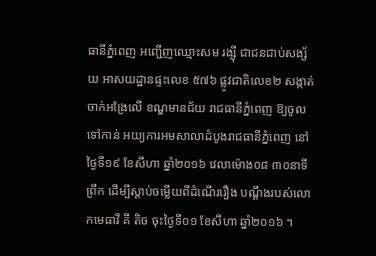ធានីភ្នំពេញ អញ្ជើញឈ្មោះសម រង្ស៊ី ជាជនជាប់សង្ស័យ អាសយដ្ឋានផ្ទះលេខ ៥៧៦ ផ្លូវជាតិលេខ២ សង្កាត់ចាក់អង្រែលើ ខណ្ឌមានជ័យ រាជធានីភ្នំពេញ ឱ្យចូលទៅកាន់ អយ្យការអមសាលាដំបូងរាជធានីភ្នំពេញ នៅ ថ្ងៃទី១៩ ខែសីហា ឆ្នាំ២០១៦ វេលាម៉ោង០៨ ៣០នាទីព្រឹក ដើម្បីស្តាប់ចម្លើយពីដំណើររឿង បណ្តឹងរបស់លោកមេធាវី គី តិច ចុះថ្ងៃទី០១ ខែសីហា ឆ្នាំ២០១៦ ។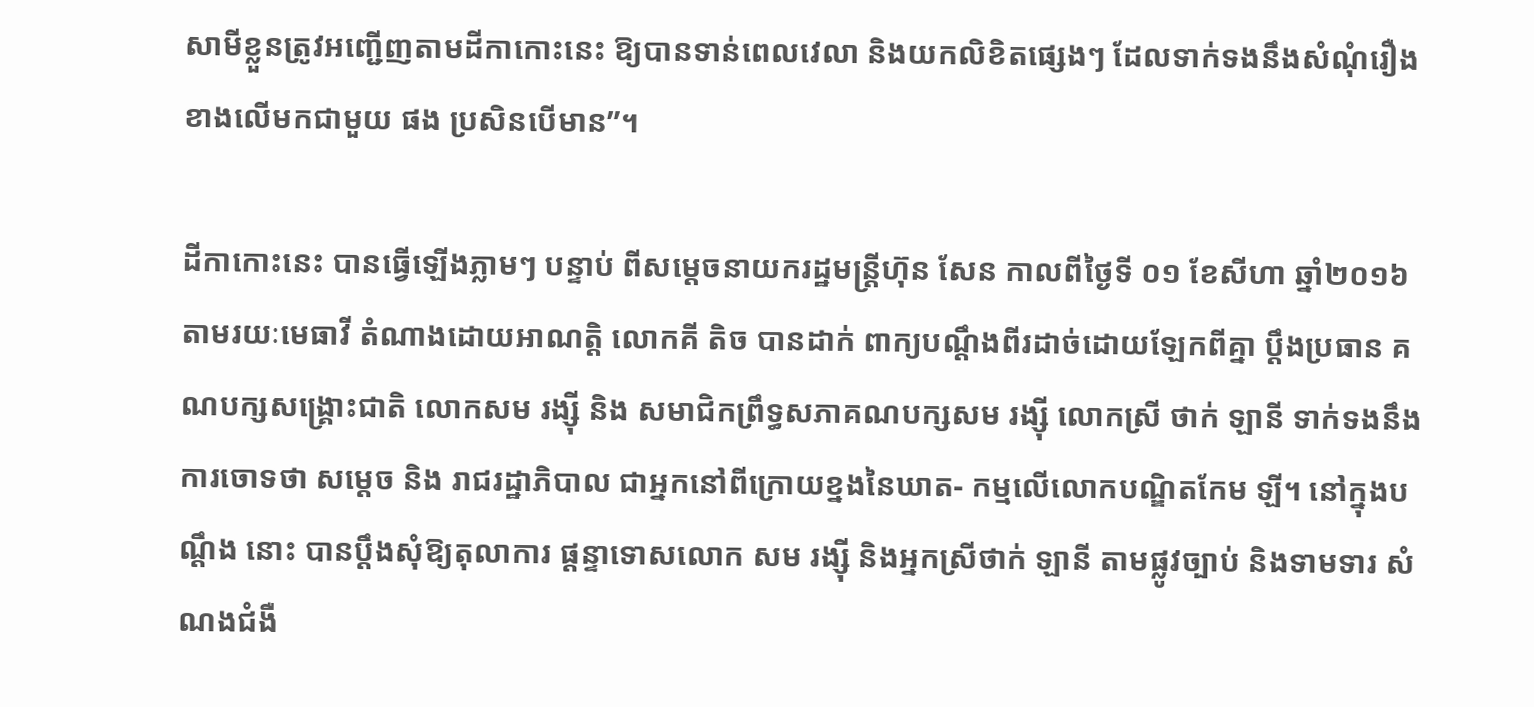សាមីខ្លួនត្រូវអញ្ជើញតាមដីកាកោះនេះ ឱ្យបានទាន់ពេលវេលា និងយកលិខិតផ្សេងៗ ដែលទាក់ទងនឹងសំណុំរឿងខាងលើមកជាមួយ ផង ប្រសិនបើមាន”។

ដីកាកោះនេះ បានធ្វើឡើងភ្លាមៗ បន្ទាប់ ពីសម្តេចនាយករដ្ឋមន្ត្រីហ៊ុន សែន កាលពីថ្ងៃទី ០១ ខែសីហា ឆ្នាំ២០១៦ តាមរយៈមេធាវី តំណាងដោយអាណត្តិ លោកគី តិច បានដាក់ ពាក្យបណ្តឹងពីរដាច់ដោយឡែកពីគ្នា ប្តឹងប្រធាន គណបក្សសង្គ្រោះជាតិ លោកសម រង្ស៊ី និង សមាជិកព្រឹទ្ធសភាគណបក្សសម រង្ស៊ី លោកស្រី ថាក់ ឡានី ទាក់ទងនឹងការចោទថា សម្តេច និង រាជរដ្ឋាភិបាល ជាអ្នកនៅពីក្រោយខ្នងនៃឃាត- កម្មលើលោកបណ្ឌិតកែម ឡី។ នៅក្នុងបណ្តឹង នោះ បានប្តឹងសុំឱ្យតុលាការ ផ្តន្ទាទោសលោក សម រង្ស៊ី និងអ្នកស្រីថាក់ ឡានី តាមផ្លូវច្បាប់ និងទាមទារ សំណងជំងឺ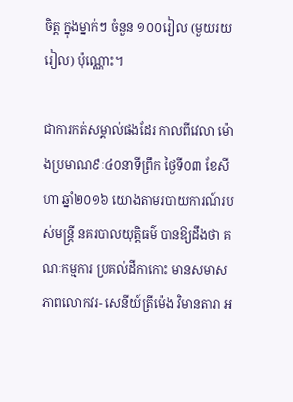ចិត្ត ក្នុងម្នាក់ៗ ចំនួន ១០០រៀល (មួយរយរៀល) ប៉ុណ្ណោះ។

ជាការកត់សម្គាល់ផងដែរ កាលពីវេលា ម៉ោងប្រមាណ៩ៈ៤០នាទីព្រឹក ថ្ងៃទី០៣ ខែសីហា ឆ្នាំ២០១៦ យោងតាមរបាយការណ៍របស់មន្ត្រី នគរបាលយុត្តិធម៌ បានឱ្យដឹងថា គណៈកម្មការ ប្រគល់ដីកាកោះ មានសមាសភាពលោកវរ- សេនីយ៍ត្រីម៉េង វិមានតារា អ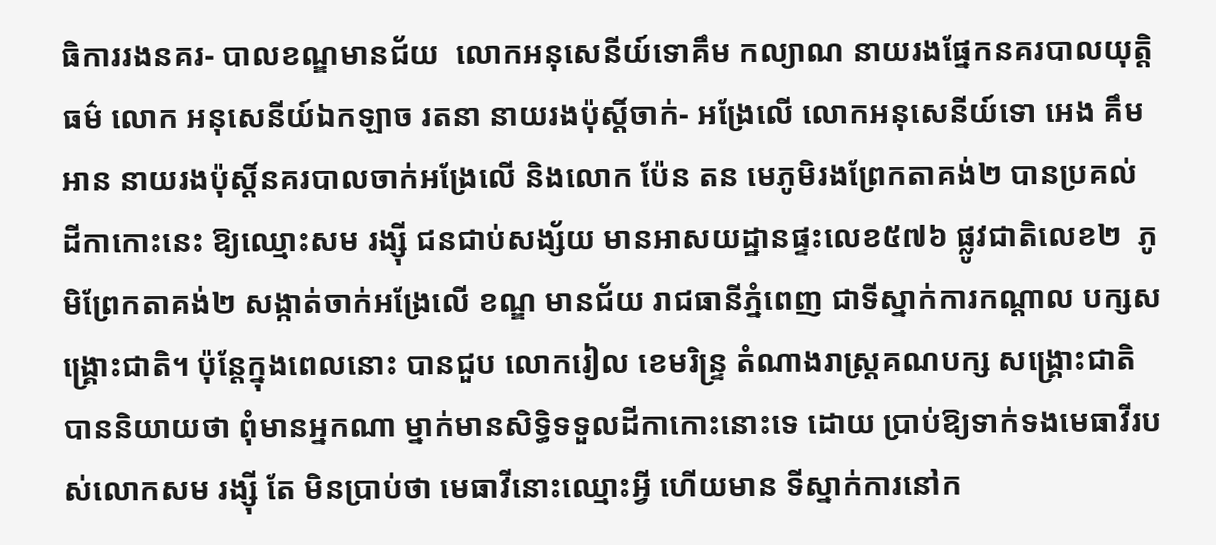ធិការរងនគរ- បាលខណ្ឌមានជ័យ  លោកអនុសេនីយ៍ទោគឹម កល្យាណ នាយរងផ្នែកនគរបាលយុត្តិធម៌ លោក អនុសេនីយ៍ឯកឡាច រតនា នាយរងប៉ុស្តិ៍ចាក់- អង្រែលើ លោកអនុសេនីយ៍ទោ អេង គឹមអាន នាយរងប៉ុស្តិ៍នគរបាលចាក់អង្រែលើ និងលោក ប៉ែន តន មេភូមិរងព្រែកតាគង់២ បានប្រគល់ ដីកាកោះនេះ ឱ្យឈ្មោះសម រង្ស៊ី ជនជាប់សង្ស័យ មានអាសយដ្ឋានផ្ទះលេខ៥៧៦ ផ្លូវជាតិលេខ២  ភូមិព្រែកតាគង់២ សង្កាត់ចាក់អង្រែលើ ខណ្ឌ មានជ័យ រាជធានីភ្នំពេញ ជាទីស្នាក់ការកណ្តាល បក្សសង្គ្រោះជាតិ។ ប៉ុន្តែក្នុងពេលនោះ បានជួប លោករៀល ខេមរិន្ទ្រ តំណាងរាស្ត្រគណបក្ស សង្គ្រោះជាតិ បាននិយាយថា ពុំមានអ្នកណា ម្នាក់មានសិទ្ធិទទួលដីកាកោះនោះទេ ដោយ ប្រាប់ឱ្យទាក់ទងមេធាវីរបស់លោកសម រង្ស៊ី តែ មិនប្រាប់ថា មេធាវីនោះឈ្មោះអ្វី ហើយមាន ទីស្នាក់ការនៅក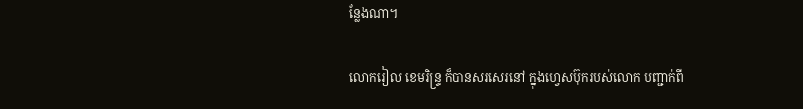ន្លែងណា។

លោករៀល ខេមរិន្ទ្រ ក៏បានសរសេរនៅ ក្នុងហ្វេសប៊ុករបស់លោក បញ្ជាក់ពី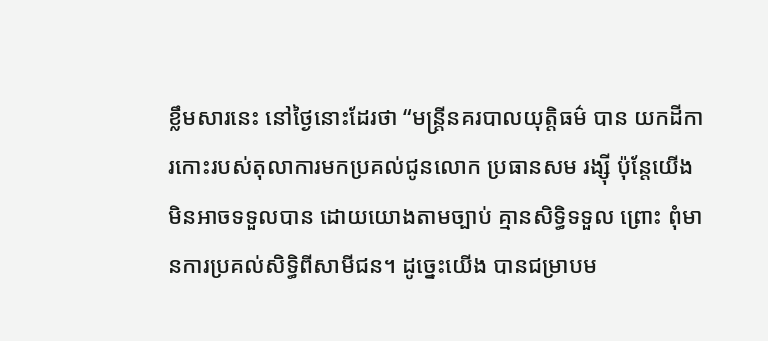ខ្លឹមសារនេះ នៅថ្ងៃនោះដែរថា “មន្ត្រីនគរបាលយុត្តិធម៌ បាន យកដីការកោះរបស់តុលាការមកប្រគល់ជូនលោក ប្រធានសម រង្ស៊ី ប៉ុន្តែយើងមិនអាចទទួលបាន ដោយយោងតាមច្បាប់ គ្មានសិទ្ធិទទួល ព្រោះ ពុំមានការប្រគល់សិទ្ធិពីសាមីជន។ ដូច្នេះយើង បានជម្រាបម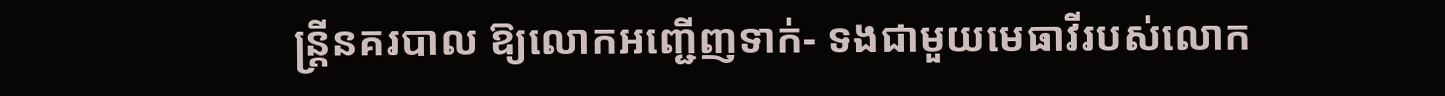ន្ត្រីនគរបាល ឱ្យលោកអញ្ជើញទាក់- ទងជាមួយមេធាវីរបស់លោក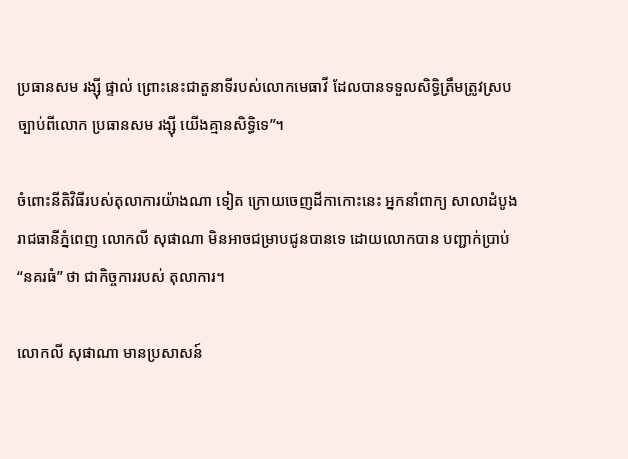ប្រធានសម រង្ស៊ី ផ្ទាល់ ព្រោះនេះជាតួនាទីរបស់លោកមេធាវី ដែលបានទទួលសិទ្ធិត្រឹមត្រូវស្របច្បាប់ពីលោក ប្រធានសម រង្ស៊ី យើងគ្មានសិទ្ធិទេ”។

ចំពោះនីតិវិធីរបស់តុលាការយ៉ាងណា ទៀត ក្រោយចេញដីកាកោះនេះ អ្នកនាំពាក្យ សាលាដំបូងរាជធានីភ្នំពេញ លោកលី សុផាណា មិនអាចជម្រាបជូនបានទេ ដោយលោកបាន បញ្ជាក់ប្រាប់ “នគរធំ” ថា ជាកិច្ចការរបស់ តុលាការ។

លោកលី សុផាណា មានប្រសាសន៍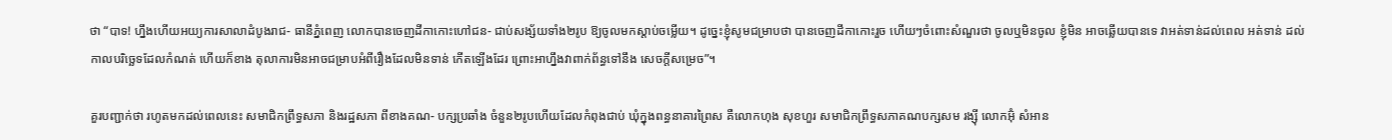ថា “បាទ! ហ្នឹងហើយអយ្យការសាលាដំបូងរាជ- ធានីភ្នំពេញ លោកបានចេញដីកាកោះហៅជន- ជាប់សង្ស័យទាំង២រូប ឱ្យចូលមកស្តាប់ចម្លើយ។ ដូច្នេះខ្ញុំសូមជម្រាបថា បានចេញដីកាកោះរួច ហើយៗចំពោះសំណួរថា ចូលឬមិនចូល ខ្ញុំមិន អាចឆ្លើយបានទេ វាអត់ទាន់ដល់ពេល អត់ទាន់ ដល់កាលបរិច្ឆេទដែលកំណត់ ហើយក៏ខាង តុលាការមិនអាចជម្រាបអំពីរឿងដែលមិនទាន់ កើតឡើងដែរ ព្រោះអាហ្នឹងវាពាក់ព័ន្ធទៅនឹង សេចក្តីសម្រេច”។

គួរបញ្ជាក់ថា រហូតមកដល់ពេលនេះ សមាជិកព្រឹទ្ធសភា និងរដ្ឋសភា ពីខាងគណ- បក្សប្រឆាំង ចំនួន២រូបហើយដែលកំពុងជាប់ ឃុំក្នុងពន្ធនាគារព្រៃស គឺលោកហុង សុខហួរ សមាជិកព្រឹទ្ធសភាគណបក្សសម រង្ស៊ី លោកអ៊ុំ សំអាន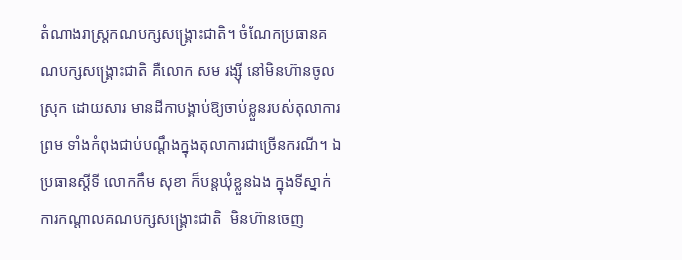តំណាងរាស្ត្រកណបក្សសង្គ្រោះជាតិ។ ចំណែកប្រធានគណបក្សសង្គ្រោះជាតិ គឺលោក សម រង្ស៊ី នៅមិនហ៊ានចូលស្រុក ដោយសារ មានដីកាបង្គាប់ឱ្យចាប់ខ្លួនរបស់តុលាការ ព្រម ទាំងកំពុងជាប់បណ្តឹងក្នុងតុលាការជាច្រើនករណី។ ឯប្រធានស្តីទី លោកកឹម សុខា ក៏បន្តឃុំខ្លួនឯង ក្នុងទីស្នាក់ការកណ្តាលគណបក្សសង្គ្រោះជាតិ  មិនហ៊ានចេញ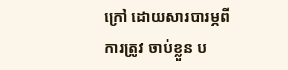ក្រៅ ដោយសារបារម្ភពីការត្រូវ ចាប់ខ្លួន ប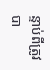ន្ទាប់ពីត្រូវបា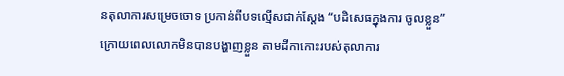នតុលាការសម្រេចចោទ ប្រកាន់ពីបទល្មើសជាក់ស្តែង “បដិសេធក្នុងការ ចូលខ្លួន” ក្រោយពេលលោកមិនបានបង្ហាញខ្លួន តាមដីកាកោះរបស់តុលាការ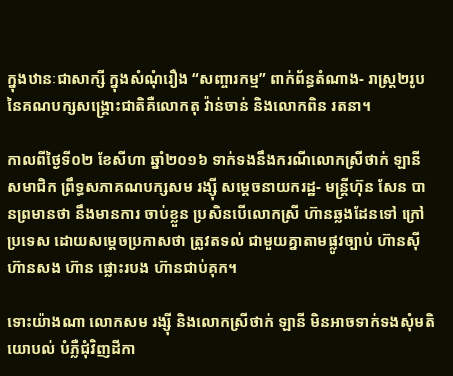ក្នុងឋានៈជាសាក្សី ក្នុងសំណុំរឿង “សញ្ចារកម្ម” ពាក់ព័ន្ធតំណាង- រាស្ត្រ២រូប នៃគណបក្សសង្គ្រោះជាតិគឺលោកតុ វ៉ាន់ចាន់ និងលោកពិន រតនា។

កាលពីថ្ងៃទី០២ ខែសីហា ឆ្នាំ២០១៦ ទាក់ទងនឹងករណីលោកស្រីថាក់ ឡានី សមាជិក ព្រឹទ្ធសភាគណបក្សសម រង្ស៊ី សម្តេចនាយករដ្ឋ- មន្ត្រីហ៊ុន សែន បានព្រមានថា នឹងមានការ ចាប់ខ្លួន ប្រសិនបើលោកស្រី ហ៊ានឆ្លងដែនទៅ ក្រៅប្រទេស ដោយសម្តេចប្រកាសថា ត្រូវតទល់ ជាមួយគ្នាតាមផ្លូវច្បាប់ ហ៊ានស៊ី ហ៊ានសង ហ៊ាន ផ្លោះរបង ហ៊ានជាប់គុក។

ទោះយ៉ាងណា លោកសម រង្ស៊ី និងលោកស្រីថាក់ ឡានី មិនអាចទាក់ទងសុំមតិយោបល់ បំភ្លឺជុំវិញដីកា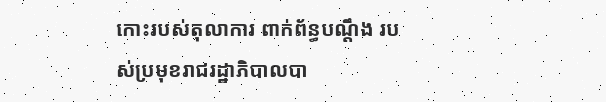កោះរបស់តុលាការ ពាក់ព័ន្ធបណ្តឹង របស់ប្រមុខរាជរដ្ឋាភិបាលបា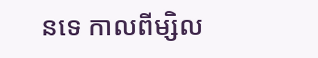នទេ កាលពីម្សិល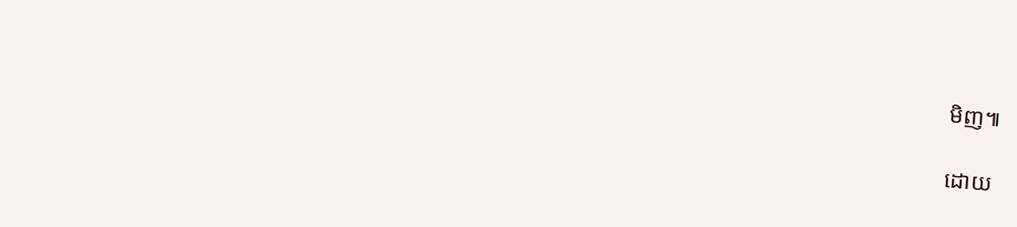មិញ៕

ដោយ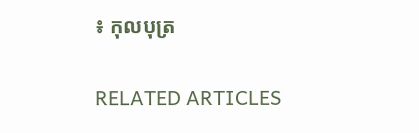៖ កុលបុត្រ

RELATED ARTICLES